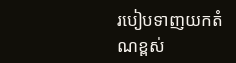របៀបទាញយកតំណខ្ពស់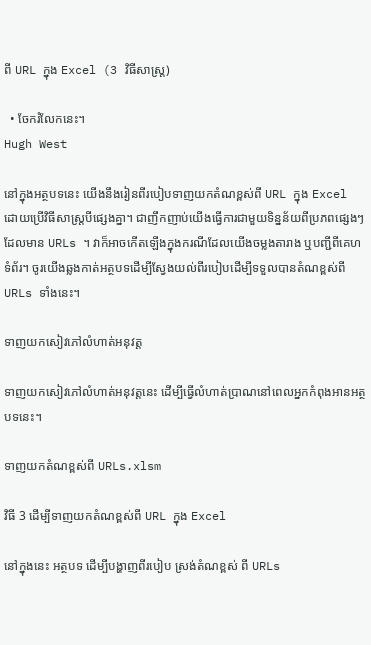ពី URL ក្នុង Excel (3 វិធីសាស្រ្ត)

  • ចែករំលែកនេះ។
Hugh West

នៅក្នុងអត្ថបទនេះ យើងនឹងរៀនពីរបៀបទាញយកតំណខ្ពស់ពី URL ក្នុង Excel ដោយប្រើវិធីសាស្រ្តបីផ្សេងគ្នា។ ជាញឹកញាប់យើងធ្វើការជាមួយទិន្នន័យពីប្រភពផ្សេងៗដែលមាន URLs ។ វាក៏អាចកើតឡើងក្នុងករណីដែលយើងចម្លងតារាង ឬបញ្ជីពីគេហទំព័រ។ ចូរយើងឆ្លងកាត់អត្ថបទដើម្បីស្វែងយល់ពីរបៀបដើម្បីទទួលបានតំណខ្ពស់ពី URLs ទាំងនេះ។

ទាញយកសៀវភៅលំហាត់អនុវត្ត

ទាញយកសៀវភៅលំហាត់អនុវត្តនេះ ដើម្បីធ្វើលំហាត់ប្រាណនៅពេលអ្នកកំពុងអានអត្ថបទនេះ។

ទាញយកតំណខ្ពស់ពី URLs.xlsm

វិធី 3 ដើម្បីទាញយកតំណខ្ពស់ពី URL ក្នុង Excel

នៅក្នុងនេះ អត្ថបទ ដើម្បីបង្ហាញពីរបៀប ស្រង់តំណខ្ពស់ ពី URLs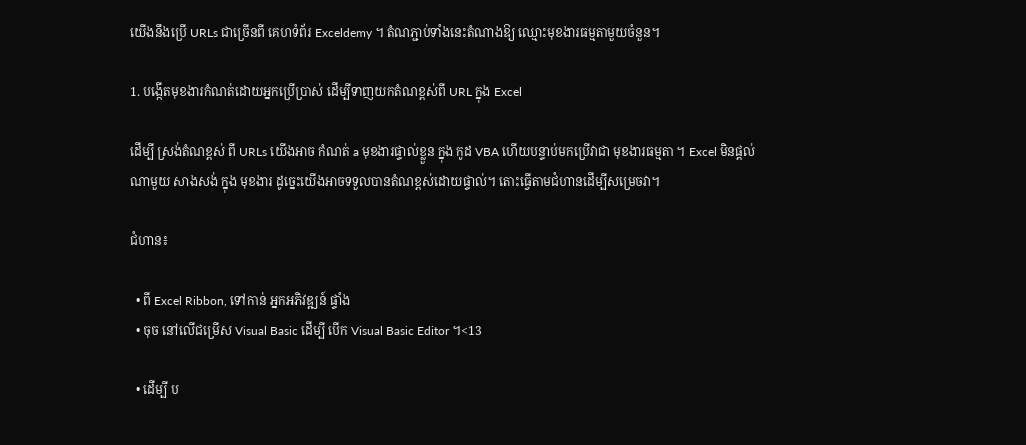យើងនឹងប្រើ URLs ជាច្រើនពី គេហទំព័រ Exceldemy ។ តំណភ្ជាប់ទាំងនេះតំណាងឱ្យ ឈ្មោះមុខងារធម្មតាមួយចំនួន។

1. បង្កើតមុខងារកំណត់ដោយអ្នកប្រើប្រាស់ ដើម្បីទាញយកតំណខ្ពស់ពី URL ក្នុង Excel

ដើម្បី ស្រង់តំណខ្ពស់ ពី URLs យើងអាច កំណត់ a មុខងារផ្ទាល់ខ្លួន ក្នុង កូដ VBA ហើយបន្ទាប់មកប្រើវាជា មុខងារធម្មតា ។ Excel មិនផ្តល់ ណាមួយ សាងសង់ ក្នុង មុខងារ ដូច្នេះយើងអាចទទួលបានតំណខ្ពស់ដោយផ្ទាល់។ តោះធ្វើតាមជំហានដើម្បីសម្រេចវា។

ជំហាន៖

  • ពី Excel Ribbon, ទៅកាន់ អ្នកអភិវឌ្ឍន៍ ផ្ទាំង
  • ចុច នៅលើជម្រើស Visual Basic ដើម្បី បើក Visual Basic Editor ។<13

  • ដើម្បី ប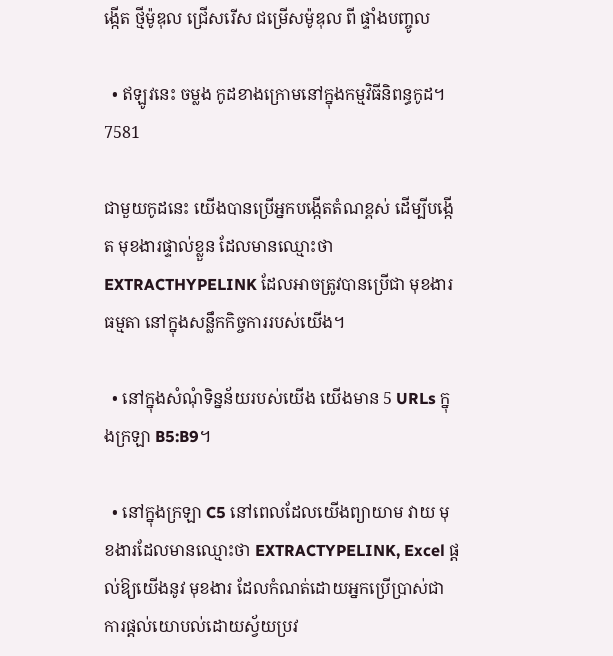ង្កើត ថ្មីម៉ូឌុល ជ្រើសរើស ជម្រើសម៉ូឌុល ពី ផ្ទាំងបញ្ចូល

  • ឥឡូវនេះ ចម្លង កូដខាងក្រោមនៅក្នុងកម្មវិធីនិពន្ធកូដ។
7581

ជាមួយកូដនេះ យើងបានប្រើអ្នកបង្កើតតំណខ្ពស់ ដើម្បីបង្កើត មុខងារផ្ទាល់ខ្លួន ដែលមានឈ្មោះថា EXTRACTHYPELINK ដែលអាចត្រូវបានប្រើជា មុខងារធម្មតា នៅក្នុងសន្លឹកកិច្ចការរបស់យើង។

  • នៅក្នុងសំណុំទិន្នន័យរបស់យើង យើងមាន 5 URLs ក្នុងក្រឡា B5:B9។

  • នៅក្នុងក្រឡា C5 នៅពេលដែលយើងព្យាយាម វាយ មុខងារដែលមានឈ្មោះថា EXTRACTYPELINK, Excel ផ្តល់ឱ្យយើងនូវ មុខងារ ដែលកំណត់ដោយអ្នកប្រើប្រាស់ជា ការផ្តល់យោបល់ដោយស្វ័យប្រវ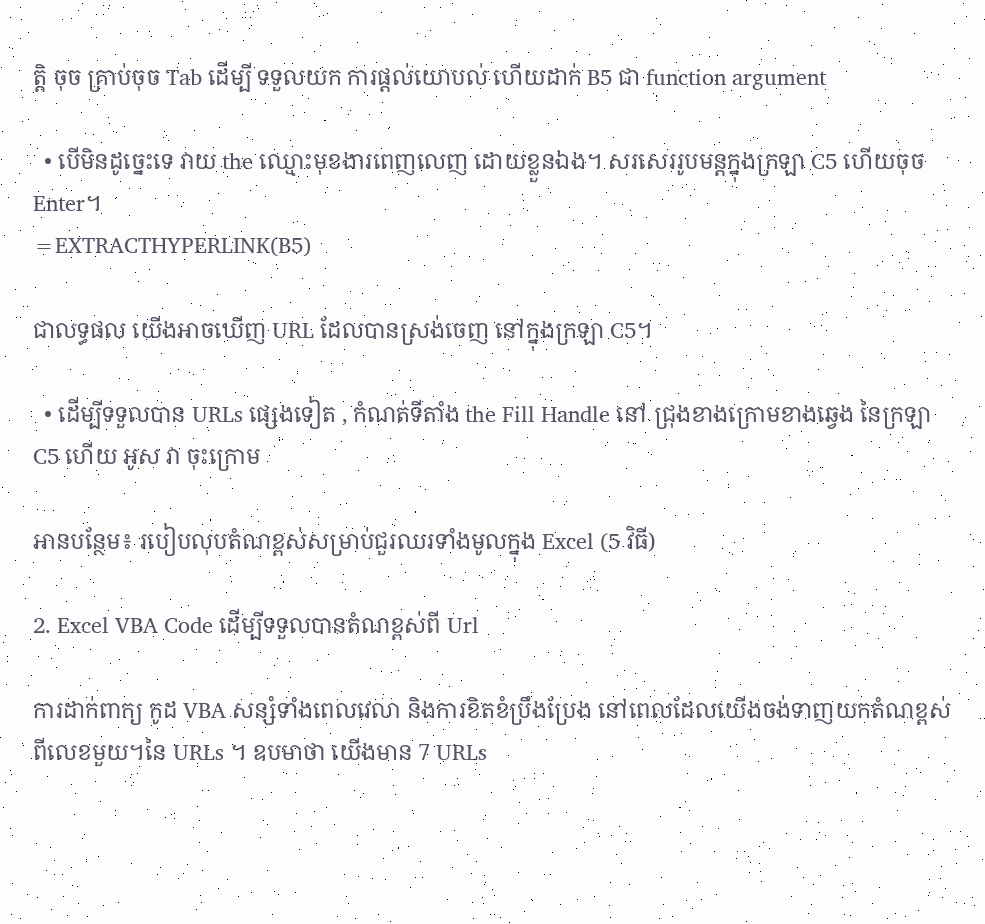ត្តិ ចុច គ្រាប់ចុច Tab ដើម្បី ទទួលយក ការផ្ដល់យោបល់ ហើយដាក់ B5 ជា function argument

  • បើមិនដូច្នេះទេ វាយ the ឈ្មោះមុខងារពេញលេញ ដោយខ្លួនឯង។ សរសេររូបមន្តក្នុងក្រឡា C5 ហើយចុច Enter។
=EXTRACTHYPERLINK(B5)

ជាលទ្ធផល យើងអាចឃើញ URL ដែលបានស្រង់ចេញ នៅក្នុងក្រឡា C5។

  • ដើម្បីទទួលបាន URLs ផ្សេងទៀត , កំណត់ទីតាំង the Fill Handle នៅ ជ្រុងខាងក្រោមខាងឆ្វេង នៃក្រឡា C5 ហើយ អូស វា ចុះក្រោម

អានបន្ថែម៖ របៀបលុបតំណខ្ពស់សម្រាប់ជួរឈរទាំងមូលក្នុង Excel (5 វិធី)

2. Excel VBA Code ដើម្បីទទួលបានតំណខ្ពស់ពី Url

ការដាក់ពាក្យ កូដ VBA សន្សំទាំងពេលវេលា និងការខិតខំប្រឹងប្រែង នៅពេលដែលយើងចង់ទាញយកតំណខ្ពស់ពីលេខមួយ។នៃ URLs ។ ឧបមាថា យើងមាន 7 URLs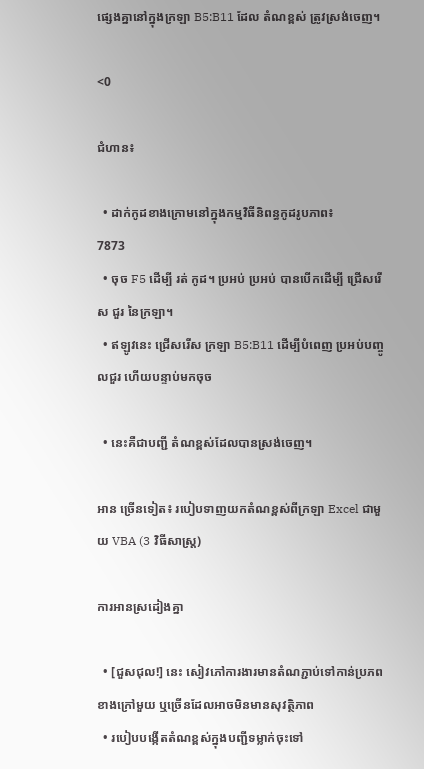ផ្សេងគ្នានៅក្នុងក្រឡា B5:B11 ដែល តំណខ្ពស់ ត្រូវស្រង់ចេញ។

<0

ជំហាន៖

  • ដាក់កូដខាងក្រោមនៅក្នុងកម្មវិធីនិពន្ធកូដរូបភាព៖
7873
  • ចុច F5 ដើម្បី រត់ កូដ។ ប្រអប់ ប្រអប់ បានបើកដើម្បី ជ្រើសរើស ជួរ នៃក្រឡា។
  • ឥឡូវនេះ ជ្រើសរើស ក្រឡា B5:B11 ដើម្បីបំពេញ ប្រអប់បញ្ចូលជួរ ហើយបន្ទាប់មកចុច

  • នេះគឺជាបញ្ជី តំណខ្ពស់ដែលបានស្រង់ចេញ។

អាន ច្រើនទៀត៖ របៀបទាញយកតំណខ្ពស់ពីក្រឡា Excel ជាមួយ VBA (3 វិធីសាស្រ្ត)

ការអានស្រដៀងគ្នា

  • [ជួសជុល!] នេះ សៀវភៅការងារមានតំណភ្ជាប់ទៅកាន់ប្រភពខាងក្រៅមួយ ឬច្រើនដែលអាចមិនមានសុវត្ថិភាព
  • របៀបបង្កើតតំណខ្ពស់ក្នុងបញ្ជីទម្លាក់ចុះទៅ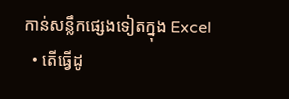កាន់សន្លឹកផ្សេងទៀតក្នុង Excel
  • តើធ្វើដូ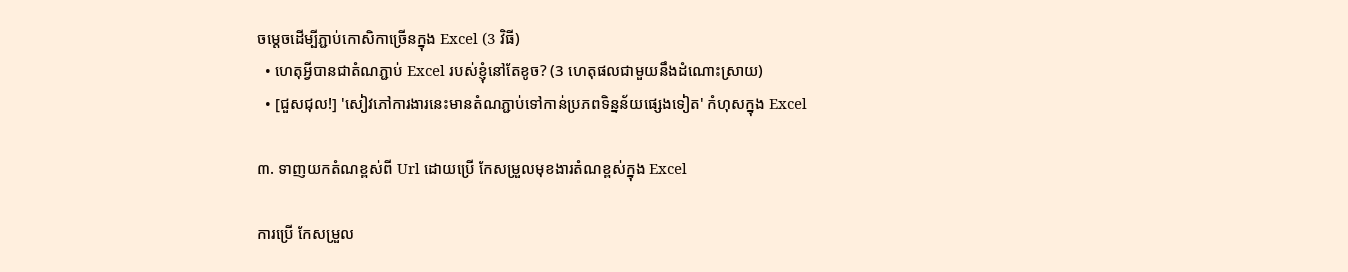ចម្តេចដើម្បីភ្ជាប់កោសិកាច្រើនក្នុង Excel (3 វិធី)
  • ហេតុអ្វីបានជាតំណភ្ជាប់ Excel របស់ខ្ញុំនៅតែខូច? (3 ហេតុផលជាមួយនឹងដំណោះស្រាយ)
  • [ជួសជុល!] 'សៀវភៅការងារនេះមានតំណភ្ជាប់ទៅកាន់ប្រភពទិន្នន័យផ្សេងទៀត' កំហុសក្នុង Excel

៣. ទាញយកតំណខ្ពស់ពី Url ដោយប្រើ កែសម្រួលមុខងារតំណខ្ពស់ក្នុង Excel

ការប្រើ កែសម្រួល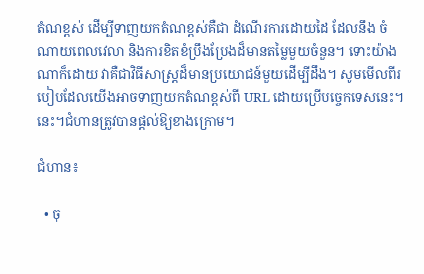តំណខ្ពស់ ដើម្បីទាញយកតំណខ្ពស់គឺជា ដំណើរការដោយដៃ ដែលនឹង ចំណាយពេលវេលា និងការខិតខំប្រឹងប្រែងដ៏មានតម្លៃមួយចំនួន។ ទោះយ៉ាងណាក៏ដោយ វាគឺជាវិធីសាស្រ្តដ៏មានប្រយោជន៍មួយដើម្បីដឹង។ សូមមើលពីរបៀបដែលយើងអាចទាញយកតំណខ្ពស់ពី URL ដោយប្រើបច្ចេកទេសនេះ។ នេះ។ជំហានត្រូវបានផ្តល់ឱ្យខាងក្រោម។

ជំហាន៖

  • ចុ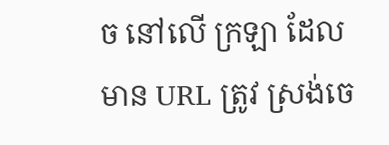ច នៅលើ ក្រឡា ដែលមាន URL ត្រូវ ស្រង់ចេ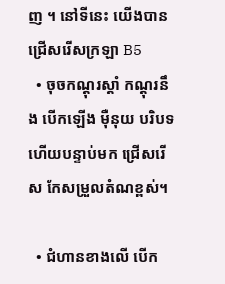ញ ។ នៅទីនេះ យើងបានជ្រើសរើសក្រឡា B5
  • ចុចកណ្ដុរស្ដាំ កណ្តុរនឹង បើកឡើង ម៉ឺនុយ បរិបទ ហើយបន្ទាប់មក ជ្រើសរើស កែសម្រួលតំណខ្ពស់។

  • ជំហានខាងលើ បើក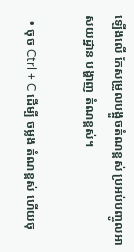ឡើងលើ កែសម្រួលបង្អួចតំណខ្ពស់ ប្រអប់បញ្ចូលអាសយដ្ឋាន បង្ហាញ តំណខ្ពស់។

  • ចុច Ctrl + C ដើម្បី ចម្លង តំណខ្ពស់ ហើយចុ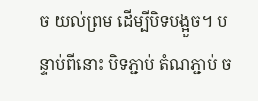ច យល់ព្រម ដើម្បីបិទបង្អួច។ បន្ទាប់ពីនោះ បិទភ្ជាប់ តំណភ្ជាប់ ច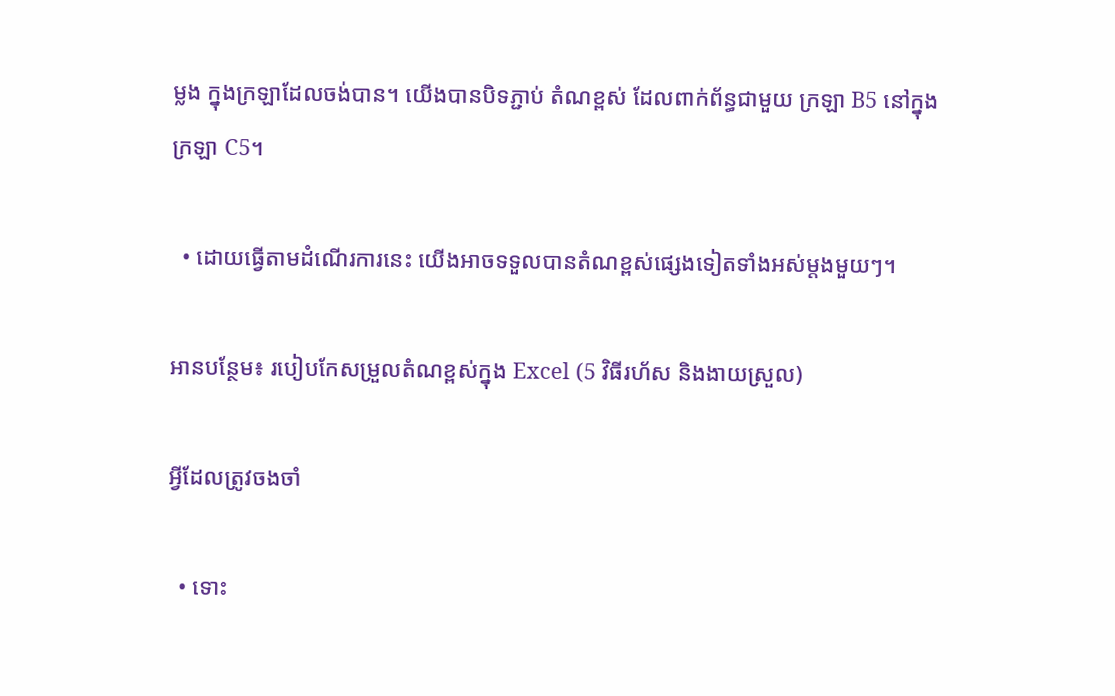ម្លង ក្នុងក្រឡាដែលចង់បាន។ យើងបានបិទភ្ជាប់ តំណខ្ពស់ ដែលពាក់ព័ន្ធជាមួយ ក្រឡា B5 នៅក្នុង ក្រឡា C5។

  • ដោយធ្វើតាមដំណើរការនេះ យើងអាចទទួលបានតំណខ្ពស់ផ្សេងទៀតទាំងអស់ម្តងមួយៗ។

អានបន្ថែម៖ របៀបកែសម្រួលតំណខ្ពស់ក្នុង Excel (5 វិធីរហ័ស និងងាយស្រួល)

អ្វីដែលត្រូវចងចាំ

  • ទោះ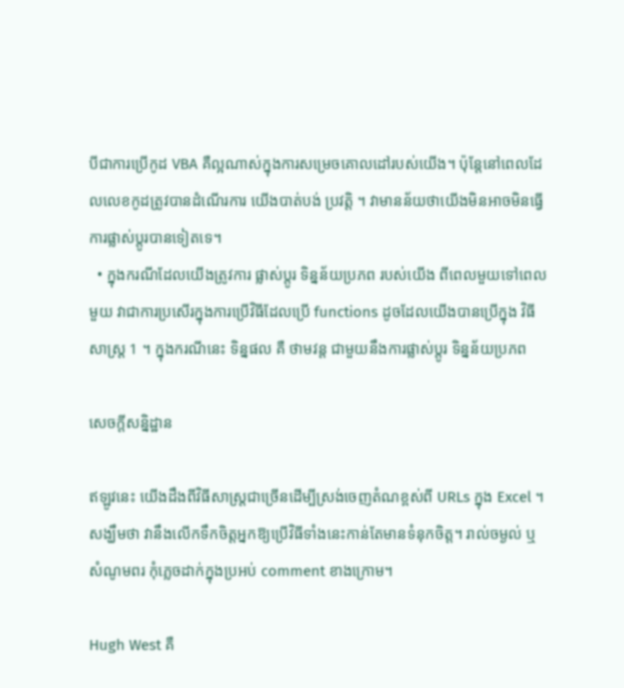បីជាការប្រើកូដ VBA គឺល្អណាស់ក្នុងការសម្រេចគោលដៅរបស់យើង។ ប៉ុន្តែនៅពេលដែលលេខកូដត្រូវបានដំណើរការ យើងបាត់បង់ ប្រវត្តិ ។ វាមានន័យថាយើងមិនអាចមិនធ្វើការផ្លាស់ប្តូរបានទៀតទេ។
  • ក្នុងករណីដែលយើងត្រូវការ ផ្លាស់ប្តូរ ទិន្នន័យប្រភព របស់យើង ពីពេលមួយទៅពេលមួយ វាជាការប្រសើរក្នុងការប្រើវិធីដែលប្រើ functions ដូចដែលយើងបានប្រើក្នុង វិធីសាស្រ្ត 1 ។ ក្នុងករណីនេះ ទិន្នផល គឺ ថាមវន្ត ជាមួយនឹងការផ្លាស់ប្តូរ ទិន្នន័យប្រភព

សេចក្តីសន្និដ្ឋាន

ឥឡូវនេះ យើងដឹងពីវិធីសាស្រ្តជាច្រើនដើម្បីស្រង់ចេញតំណខ្ពស់ពី URLs ក្នុង Excel ។ សង្ឃឹមថា វានឹងលើកទឹកចិត្តអ្នកឱ្យប្រើវិធីទាំងនេះកាន់តែមានទំនុកចិត្ត។ រាល់ចម្ងល់ ឬសំណូមពរ កុំភ្លេចដាក់ក្នុងប្រអប់ comment ខាងក្រោម។

Hugh West គឺ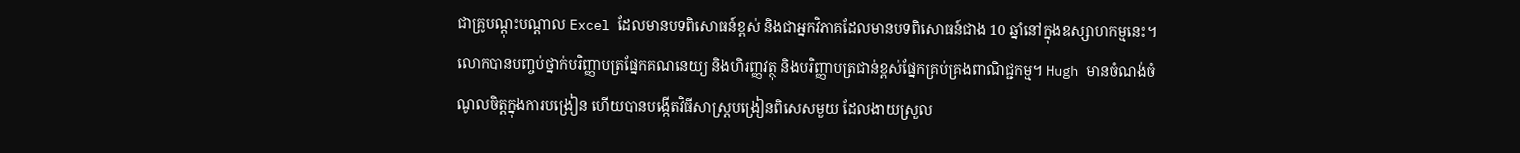ជាគ្រូបណ្តុះបណ្តាល Excel ដែលមានបទពិសោធន៍ខ្ពស់ និងជាអ្នកវិភាគដែលមានបទពិសោធន៍ជាង 10 ឆ្នាំនៅក្នុងឧស្សាហកម្មនេះ។ លោកបានបញ្ចប់ថ្នាក់បរិញ្ញាបត្រផ្នែកគណនេយ្យ និងហិរញ្ញវត្ថុ និងបរិញ្ញាបត្រជាន់ខ្ពស់ផ្នែកគ្រប់គ្រងពាណិជ្ជកម្ម។ Hugh មានចំណង់ចំណូលចិត្តក្នុងការបង្រៀន ហើយបានបង្កើតវិធីសាស្រ្តបង្រៀនពិសេសមួយ ដែលងាយស្រួល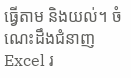ធ្វើតាម និងយល់។ ចំណេះដឹងជំនាញ Excel រ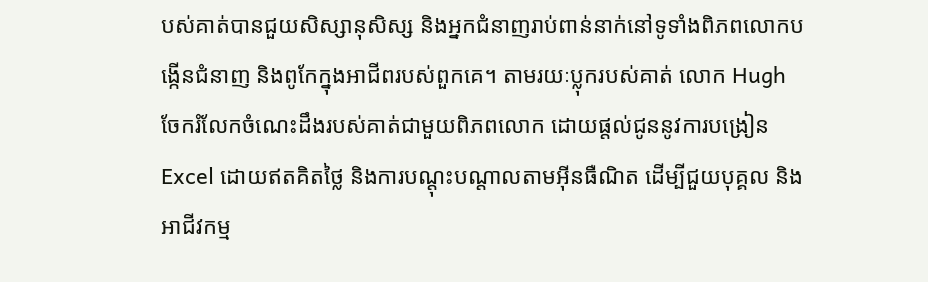បស់គាត់បានជួយសិស្សានុសិស្ស និងអ្នកជំនាញរាប់ពាន់នាក់នៅទូទាំងពិភពលោកបង្កើនជំនាញ និងពូកែក្នុងអាជីពរបស់ពួកគេ។ តាមរយៈប្លុករបស់គាត់ លោក Hugh ចែករំលែកចំណេះដឹងរបស់គាត់ជាមួយពិភពលោក ដោយផ្តល់ជូននូវការបង្រៀន Excel ដោយឥតគិតថ្លៃ និងការបណ្តុះបណ្តាលតាមអ៊ីនធឺណិត ដើម្បីជួយបុគ្គល និងអាជីវកម្ម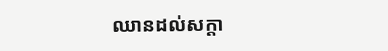ឈានដល់សក្តា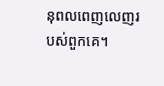នុពលពេញលេញរបស់ពួកគេ។